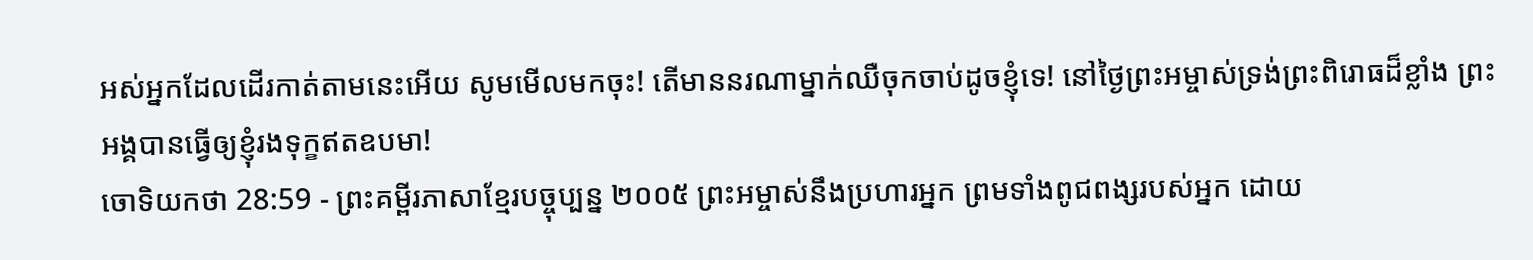អស់អ្នកដែលដើរកាត់តាមនេះអើយ សូមមើលមកចុះ! តើមាននរណាម្នាក់ឈឺចុកចាប់ដូចខ្ញុំទេ! នៅថ្ងៃព្រះអម្ចាស់ទ្រង់ព្រះពិរោធដ៏ខ្លាំង ព្រះអង្គបានធ្វើឲ្យខ្ញុំរងទុក្ខឥតឧបមា!
ចោទិយកថា 28:59 - ព្រះគម្ពីរភាសាខ្មែរបច្ចុប្បន្ន ២០០៥ ព្រះអម្ចាស់នឹងប្រហារអ្នក ព្រមទាំងពូជពង្សរបស់អ្នក ដោយ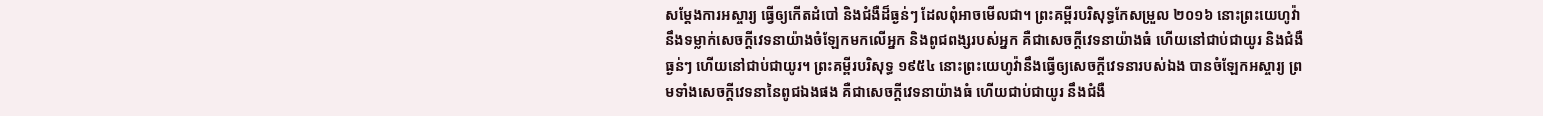សម្តែងការអស្ចារ្យ ធ្វើឲ្យកើតដំបៅ និងជំងឺដ៏ធ្ងន់ៗ ដែលពុំអាចមើលជា។ ព្រះគម្ពីរបរិសុទ្ធកែសម្រួល ២០១៦ នោះព្រះយេហូវ៉ានឹងទម្លាក់សេចក្ដីវេទនាយ៉ាងចំឡែកមកលើអ្នក និងពូជពង្សរបស់អ្នក គឺជាសេចក្ដីវេទនាយ៉ាងធំ ហើយនៅជាប់ជាយូរ និងជំងឺធ្ងន់ៗ ហើយនៅជាប់ជាយូរ។ ព្រះគម្ពីរបរិសុទ្ធ ១៩៥៤ នោះព្រះយេហូវ៉ានឹងធ្វើឲ្យសេចក្ដីវេទនារបស់ឯង បានចំឡែកអស្ចារ្យ ព្រមទាំងសេចក្ដីវេទនានៃពូជឯងផង គឺជាសេចក្ដីវេទនាយ៉ាងធំ ហើយជាប់ជាយូរ នឹងជំងឺ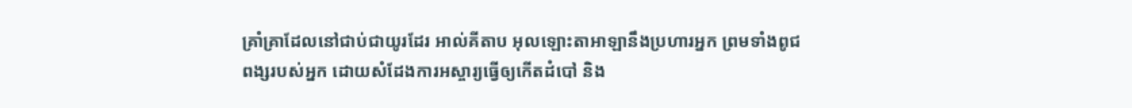គ្រាំគ្រាដែលនៅជាប់ជាយូរដែរ អាល់គីតាប អុលឡោះតាអាឡានឹងប្រហារអ្នក ព្រមទាំងពូជពង្សរបស់អ្នក ដោយសំដែងការអស្ចារ្យធ្វើឲ្យកើតដំបៅ និង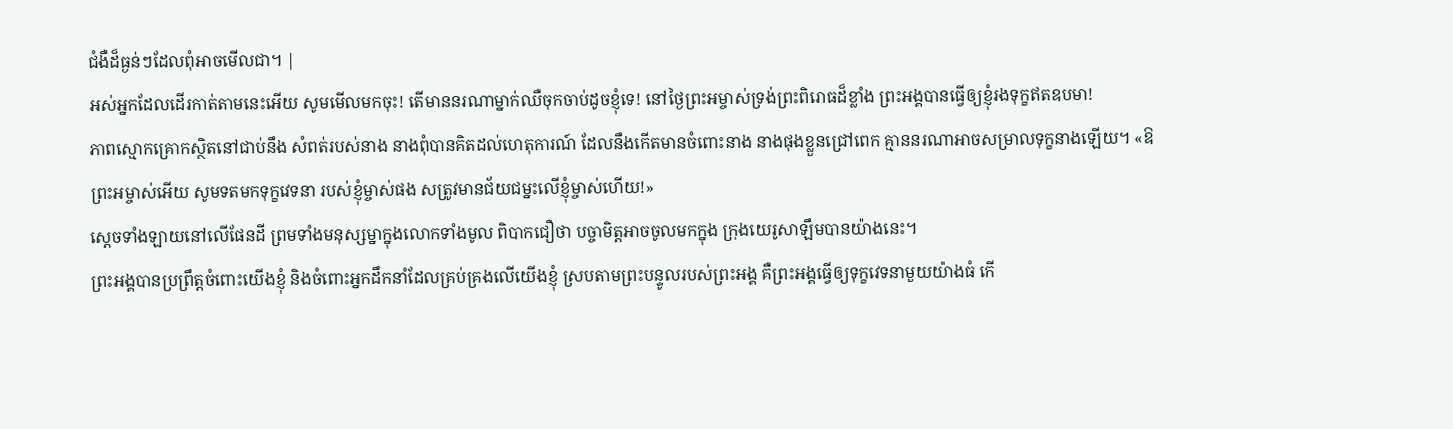ជំងឺដ៏ធ្ងន់ៗដែលពុំអាចមើលជា។ |
អស់អ្នកដែលដើរកាត់តាមនេះអើយ សូមមើលមកចុះ! តើមាននរណាម្នាក់ឈឺចុកចាប់ដូចខ្ញុំទេ! នៅថ្ងៃព្រះអម្ចាស់ទ្រង់ព្រះពិរោធដ៏ខ្លាំង ព្រះអង្គបានធ្វើឲ្យខ្ញុំរងទុក្ខឥតឧបមា!
ភាពស្មោកគ្រោកស្ថិតនៅជាប់នឹង សំពត់របស់នាង នាងពុំបានគិតដល់ហេតុការណ៍ ដែលនឹងកើតមានចំពោះនាង នាងផុងខ្លួនជ្រៅពេក គ្មាននរណាអាចសម្រាលទុក្ខនាងឡើយ។ «ឱព្រះអម្ចាស់អើយ សូមទតមកទុក្ខវេទនា របស់ខ្ញុំម្ចាស់ផង សត្រូវមានជ័យជម្នះលើខ្ញុំម្ចាស់ហើយ!»
ស្ដេចទាំងឡាយនៅលើផែនដី ព្រមទាំងមនុស្សម្នាក្នុងលោកទាំងមូល ពិបាកជឿថា បច្ចាមិត្តអាចចូលមកក្នុង ក្រុងយេរូសាឡឹមបានយ៉ាងនេះ។
ព្រះអង្គបានប្រព្រឹត្តចំពោះយើងខ្ញុំ និងចំពោះអ្នកដឹកនាំដែលគ្រប់គ្រងលើយើងខ្ញុំ ស្របតាមព្រះបន្ទូលរបស់ព្រះអង្គ គឺព្រះអង្គធ្វើឲ្យទុក្ខវេទនាមួយយ៉ាងធំ កើ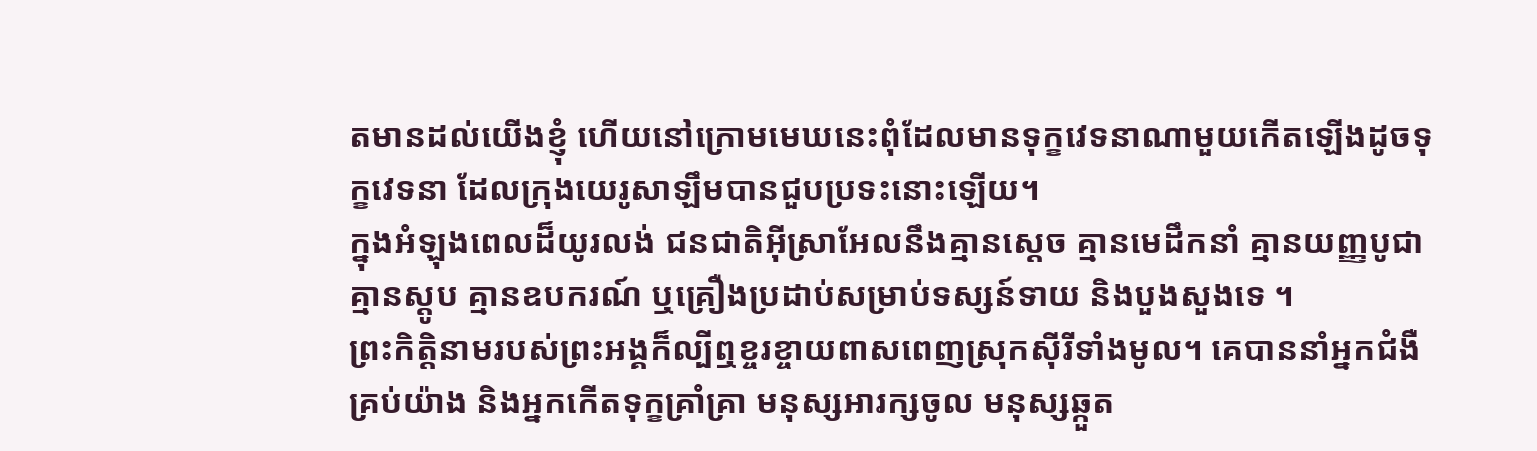តមានដល់យើងខ្ញុំ ហើយនៅក្រោមមេឃនេះពុំដែលមានទុក្ខវេទនាណាមួយកើតឡើងដូចទុក្ខវេទនា ដែលក្រុងយេរូសាឡឹមបានជួបប្រទះនោះឡើយ។
ក្នុងអំឡុងពេលដ៏យូរលង់ ជនជាតិអ៊ីស្រាអែលនឹងគ្មានស្ដេច គ្មានមេដឹកនាំ គ្មានយញ្ញបូជា គ្មានស្តូប គ្មានឧបករណ៍ ឬគ្រឿងប្រដាប់សម្រាប់ទស្សន៍ទាយ និងបួងសួងទេ ។
ព្រះកិត្តិនាមរបស់ព្រះអង្គក៏ល្បីឮខ្ចរខ្ចាយពាសពេញស្រុកស៊ីរីទាំងមូល។ គេបាននាំអ្នកជំងឺគ្រប់យ៉ាង និងអ្នកកើតទុក្ខគ្រាំគ្រា មនុស្សអារក្សចូល មនុស្សឆ្កួត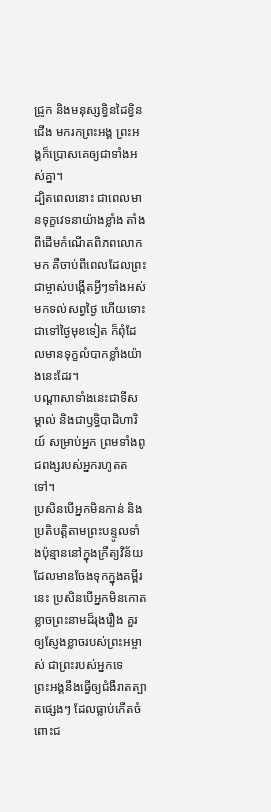ជ្រូក និងមនុស្សខ្វិនដៃខ្វិនជើង មករកព្រះអង្គ ព្រះអង្គក៏ប្រោសគេឲ្យជាទាំងអស់គ្នា។
ដ្បិតពេលនោះ ជាពេលមានទុក្ខវេទនាយ៉ាងខ្លាំង តាំងពីដើមកំណើតពិភពលោកមក គឺចាប់ពីពេលដែលព្រះជាម្ចាស់បង្កើតអ្វីៗទាំងអស់មកទល់សព្វថ្ងៃ ហើយទោះជាទៅថ្ងៃមុខទៀត ក៏ពុំដែលមានទុក្ខលំបាកខ្លាំងយ៉ាងនេះដែរ។
បណ្ដាសាទាំងនេះជាទីសម្គាល់ និងជាឫទ្ធិបាដិហារិយ៍ សម្រាប់អ្នក ព្រមទាំងពូជពង្សរបស់អ្នករហូតតទៅ។
ប្រសិនបើអ្នកមិនកាន់ និងប្រតិបត្តិតាមព្រះបន្ទូលទាំងប៉ុន្មាននៅក្នុងក្រឹត្យវិន័យ ដែលមានចែងទុកក្នុងគម្ពីរនេះ ប្រសិនបើអ្នកមិនកោតខ្លាចព្រះនាមដ៏រុងរឿង គួរឲ្យស្ញែងខ្លាចរបស់ព្រះអម្ចាស់ ជាព្រះរបស់អ្នកទេ
ព្រះអង្គនឹងធ្វើឲ្យជំងឺរាតត្បាតផ្សេងៗ ដែលធ្លាប់កើតចំពោះជ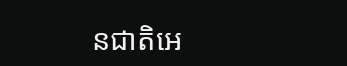នជាតិអេ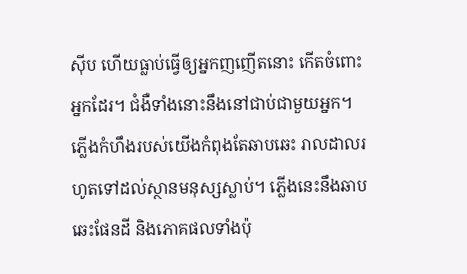ស៊ីប ហើយធ្លាប់ធ្វើឲ្យអ្នកញញើតនោះ កើតចំពោះអ្នកដែរ។ ជំងឺទាំងនោះនឹងនៅជាប់ជាមួយអ្នក។
ភ្លើងកំហឹងរបស់យើងកំពុងតែឆាបឆេះ រាលដាលរហូតទៅដល់ស្ថានមនុស្សស្លាប់។ ភ្លើងនេះនឹងឆាបឆេះផែនដី និងភោគផលទាំងប៉ុ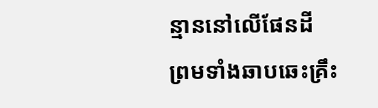ន្មាននៅលើផែនដី ព្រមទាំងឆាបឆេះគ្រឹះ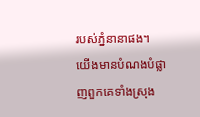របស់ភ្នំនានាផង។
យើងមានបំណងបំផ្លាញពួកគេទាំងស្រុង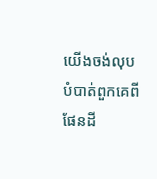យើងចង់លុបបំបាត់ពួកគេពីផែនដី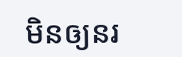មិនឲ្យនរ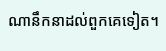ណានឹកនាដល់ពួកគេទៀត។